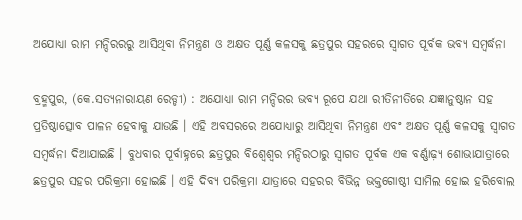ଅଯୋଧ୍ୟା ରାମ ମନ୍ଦିରରରୁ ଆସିଥିବା ନିମନ୍ତ୍ରଣ ଓ ଅକ୍ଷତ ପୂର୍ଣ୍ଣ କଳସକୁ ଛତ୍ରପୁର ସହରରେ ସ୍ୱାଗତ ପୂର୍ବକ ଭବ୍ୟ ସମ୍ବର୍ଦ୍ଧନା

ବ୍ରହ୍ମପୁର, (କେ.ସତ୍ୟନାରାୟଣ ରେଡ୍ଡୀ) : ଅଯୋଧ୍ୟା ରାମ ମନ୍ଦିରର ଭବ୍ୟ ରୂପେ ଯଥା ରୀତିନୀତିରେ ଯଜ୍ଞାନୁଷ୍ଠାନ ସହ ପ୍ରତିଷ୍ଠାତ୍ସୋବ ପାଳନ ହେବାକୁ ଯାଉଛି । ଏହି ଅବସରରେ ଅଯୋଧ୍ୟାରୁ ଆସିଥିବା ନିମନ୍ତ୍ରଣ ଏବଂ ଅକ୍ଷତ ପୂର୍ଣ୍ଣ କଳସକୁ ସ୍ୱାଗତ ସମ୍ବର୍ଦ୍ଧନା ଦିଆଯାଇଛି । ବୁଧବାର ପୂର୍ବାହ୍ନରେ ଛତ୍ରପୁର ବିଶ୍ୱେଶ୍ୱର ମନ୍ଦିରଠାରୁ ସ୍ୱାଗତ ପୂର୍ବକ ଏକ ବର୍ଣ୍ଣାଢ଼୍ୟ ଶୋଭାଯାତ୍ରାରେ ଛତ୍ରପୁର ସହର ପରିକ୍ରମା ହୋଇଛି । ଏହି ଦିବ୍ୟ ପରିକ୍ରମା ଯାତ୍ରାରେ ସହରର ବିଭିନ୍ନ ଭକ୍ତଗୋଷ୍ଠୀ ସାମିଲ ହୋଇ ହରିବୋଲ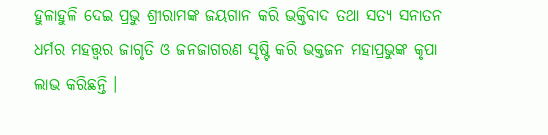ହୁଳାହୁଳି ଦେଇ ପ୍ରଭୁ ଶ୍ରୀରାମଙ୍କ ଜୟଗାନ କରି ଭକ୍ତିବାଦ ତଥା ସତ୍ୟ ସନାତନ ଧର୍ମର ମହତ୍ତ୍ୱର ଜାଗୃତି ଓ ଜନଜାଗରଣ ସୃଷ୍ଟି କରି ଭକ୍ତଜନ ମହାପ୍ରଭୁଙ୍କ କୃପା ଲାଭ କରିଛନ୍ତି ।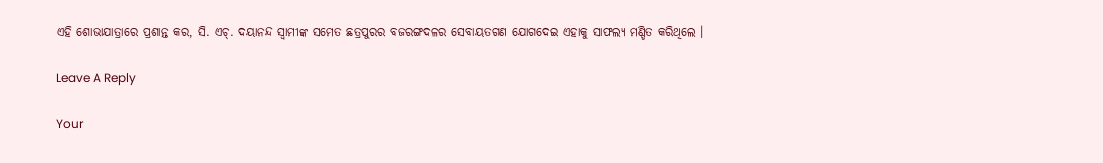ଏହି ଶୋଭାଯାତ୍ରାରେ ପ୍ରଶାନ୍ତ କର, ସି. ଏଚ୍‌. ଦୟାନନ୍ଦ ସ୍ୱାମୀଙ୍କ ସମେତ ଛତ୍ରପୁରର ବଜରଙ୍ଗଦଳର ସେବାୟତଗଣ ଯୋଗଦେଇ ଏହାକୁ ସାଫଲ୍ୟ ମଣ୍ଡିତ କରିଥିଲେ ।

Leave A Reply

Your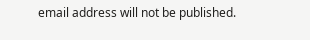email address will not be published.